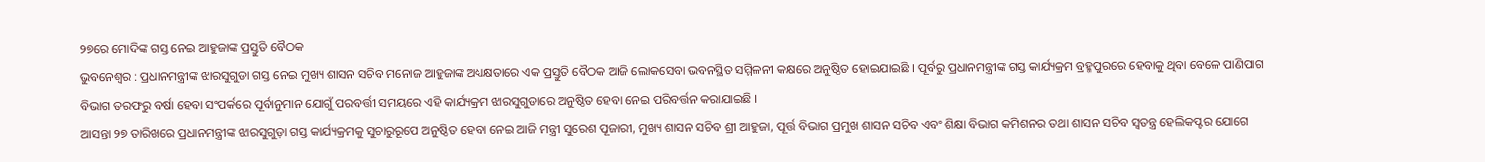୨୭ରେ ମୋଦିଙ୍କ ଗସ୍ତ ନେଇ ଆହୁଜାଙ୍କ ପ୍ରସ୍ତୁତି ବୈଠକ
ଭୁବନେଶ୍ୱର : ପ୍ରଧାନମନ୍ତ୍ରୀଙ୍କ ଝାରସୁଗୁଡା ଗସ୍ତ ନେଇ ମୁଖ୍ୟ ଶାସନ ସଚିବ ମନୋଜ ଆହୁଜାଙ୍କ ଅଧ୍ୟକ୍ଷତାରେ ଏକ ପ୍ରସ୍ତୁତି ବୈଠକ ଆଜି ଲୋକସେବା ଭବନସ୍ଥିତ ସମ୍ମିଳନୀ କକ୍ଷରେ ଅନୁଷ୍ଠିତ ହୋଇଯାଇଛି । ପୂର୍ବରୁ ପ୍ରଧାନମନ୍ତ୍ରୀଙ୍କ ଗସ୍ତ କାର୍ଯ୍ୟକ୍ରମ ବ୍ରହ୍ମପୁରରେ ହେବାକୁ ଥିବା ବେଳେ ପାଣିପାଗ ବିଭାଗ ତରଫରୁ ବର୍ଷା ହେବା ସଂପର୍କରେ ପୂର୍ବାନୁମାନ ଯୋଗୁଁ ପରବର୍ତ୍ତୀ ସମୟରେ ଏହି କାର୍ଯ୍ୟକ୍ରମ ଝାରସୁଗୁଡାରେ ଅନୁଷ୍ଠିତ ହେବା ନେଇ ପରିବର୍ତ୍ତନ କରାଯାଇଛି ।
ଆସନ୍ତା ୨୭ ତାରିଖରେ ପ୍ରଧାନମନ୍ତ୍ରୀଙ୍କ ଝାରସୁଗୁଡ଼ା ଗସ୍ତ କାର୍ଯ୍ୟକ୍ରମକୁ ସୁଚାରୁରୂପେ ଅନୁଷ୍ଠିତ ହେବା ନେଇ ଆଜି ମନ୍ତ୍ରୀ ସୁରେଶ ପୂଜାରୀ, ମୁଖ୍ୟ ଶାସନ ସଚିବ ଶ୍ରୀ ଆହୁଜା, ପୂର୍ତ୍ତ ବିଭାଗ ପ୍ରମୁଖ ଶାସନ ସଚିବ ଏବଂ ଶିକ୍ଷା ବିଭାଗ କମିଶନର ତଥା ଶାସନ ସଚିବ ସ୍ୱତନ୍ତ୍ର ହେଲିକପ୍ଟର ଯୋଗେ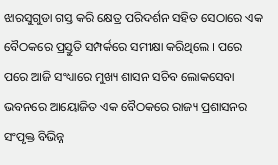ଝାରସୁଗୁଡା ଗସ୍ତ କରି କ୍ଷେତ୍ର ପରିଦର୍ଶନ ସହିତ ସେଠାରେ ଏକ ବୈଠକରେ ପ୍ରସ୍ତୁତି ସମ୍ପର୍କରେ ସମୀକ୍ଷା କରିଥିଲେ । ପରେ ପରେ ଆଜି ସଂଧ୍ୟାରେ ମୁଖ୍ୟ ଶାସନ ସଚିବ ଲୋକସେବା ଭବନରେ ଆୟୋଜିତ ଏକ ବୈଠକରେ ରାଜ୍ୟ ପ୍ରଶାସନର ସଂପୃକ୍ତ ବିଭିନ୍ନ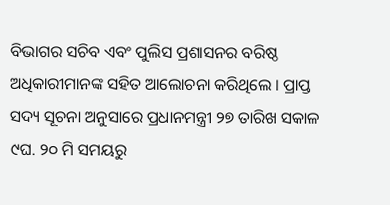ବିଭାଗର ସଚିବ ଏବଂ ପୁଲିସ ପ୍ରଶାସନର ବରିଷ୍ଠ ଅଧିକାରୀମାନଙ୍କ ସହିତ ଆଲୋଚନା କରିଥିଲେ । ପ୍ରାପ୍ତ ସଦ୍ୟ ସୂଚନା ଅନୁସାରେ ପ୍ରଧାନମନ୍ତ୍ରୀ ୨୭ ତାରିଖ ସକାଳ ୯ଘ. ୨୦ ମି ସମୟରୁ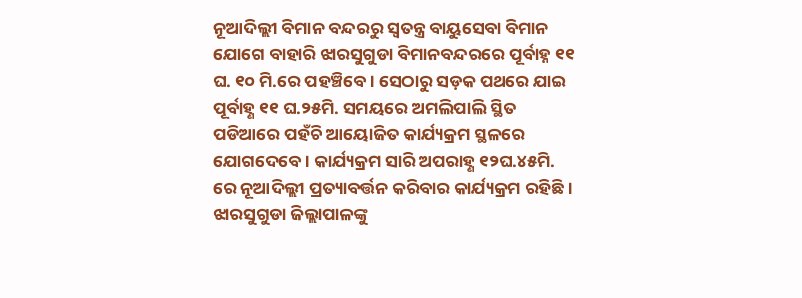ନୂଆଦିଲ୍ଲୀ ବିମାନ ବନ୍ଦରରୁ ସ୍ୱତନ୍ତ୍ର ବାୟୁସେବା ବିମାନ ଯୋଗେ ବାହାରି ଝାରସୁଗୁଡା ବିମାନବନ୍ଦରରେ ପୂର୍ବାହ୍ନ ୧୧ ଘ. ୧୦ ମି.ରେ ପହଞ୍ଚିବେ । ସେଠାରୁ ସଡ଼କ ପଥରେ ଯାଇ ପୂର୍ବାହ୍ଣ ୧୧ ଘ.୨୫ମି. ସମୟରେ ଅମଲିପାଲି ସ୍ଥିତ ପଡିଆରେ ପହଁଚି ଆୟୋଜିତ କାର୍ଯ୍ୟକ୍ରମ ସ୍ଥଳରେ ଯୋଗଦେବେ । କାର୍ଯ୍ୟକ୍ରମ ସାରି ଅପରାହ୍ଣ ୧୨ଘ.୪୫ମି. ରେ ନୂଆଦିଲ୍ଲୀ ପ୍ରତ୍ୟାବର୍ତ୍ତନ କରିବାର କାର୍ଯ୍ୟକ୍ରମ ରହିଛି ।
ଝାରସୁଗୁଡା ଜିଲ୍ଲାପାଳଙ୍କୁ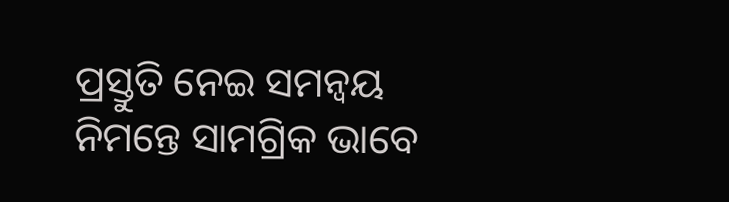ପ୍ରସ୍ତୁତି ନେଇ ସମନ୍ୱୟ ନିମନ୍ତେ ସାମଗ୍ରିକ ଭାବେ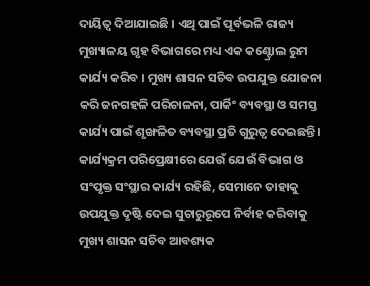ଦାୟିତ୍ୱ ଦିଆଯାଇଛି । ଏଥି ପାଇଁ ପୂର୍ବଭଳି ରାଜ୍ୟ ମୁଖ୍ୟାଳୟ ଗୃହ ବିଭାଗରେ ମଧ୍ୟ ଏକ କଣ୍ଟ୍ରୋଲ ରୁମ କାର୍ଯ୍ୟ କରିବ । ମୁଖ୍ୟ ଶାସନ ସଚିବ ଉପଯୁକ୍ତ ଯୋଜନା କରି ଜନଗହଳି ପରିଚାଳନା, ପାର୍କିଂ ବ୍ୟବସ୍ଥା ଓ ସମସ୍ତ କାର୍ଯ୍ୟ ପାଇଁ ଶୃଙ୍ଖଳିତ ବ୍ୟବସ୍ଥା ପ୍ରତି ଗୁରୁତ୍ୱ ଦେଇଛନ୍ତି । କାର୍ଯ୍ୟକ୍ରମ ପରିପ୍ରେକ୍ଷୀରେ ଯେଉଁ ଯେଉଁ ବିଭାଗ ଓ ସଂପୃକ୍ତ ସଂସ୍ଥାର କାର୍ଯ୍ୟ ରହିଛି, ସେମାନେ ତାହାକୁ ଉପଯୁକ୍ତ ଦୃଷ୍ଟି ଦେଇ ସୁଚାରୁରୂପେ ନିର୍ବାହ କରିବାକୁ ମୁଖ୍ୟ ଶାସନ ସଚିବ ଆବଶ୍ୟକ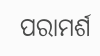ପରାମର୍ଶ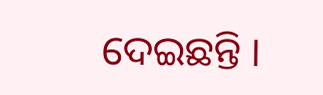ଦେଇଛନ୍ତି ।